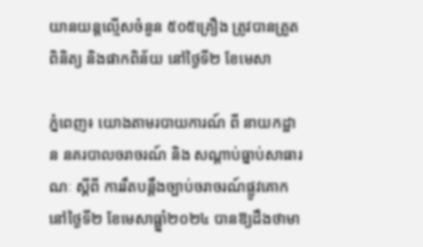យានយន្តល្មើសចំនួន ៥០៥គ្រឿង ត្រូវបានត្រួតពិនិត្យ និងផាកពិន័យ នៅថ្ងៃទី២ ខែមេសា

ភ្នំពេញ៖ យោងតាមរបាយការណ៍ ពី នាយកដ្ឋាន នគរបាលចរាចរណ៍ និង សណ្តាប់ធ្នាប់សាធារណៈ ស្តីពី ការរឹតបន្ដឹងច្បាប់ចរាចរណ៍ផ្លូវគោក នៅថ្ងៃទី២ ខែមេសាធ្ឆ្នាំ២០២៤ បានឱ្យដឹងថាមា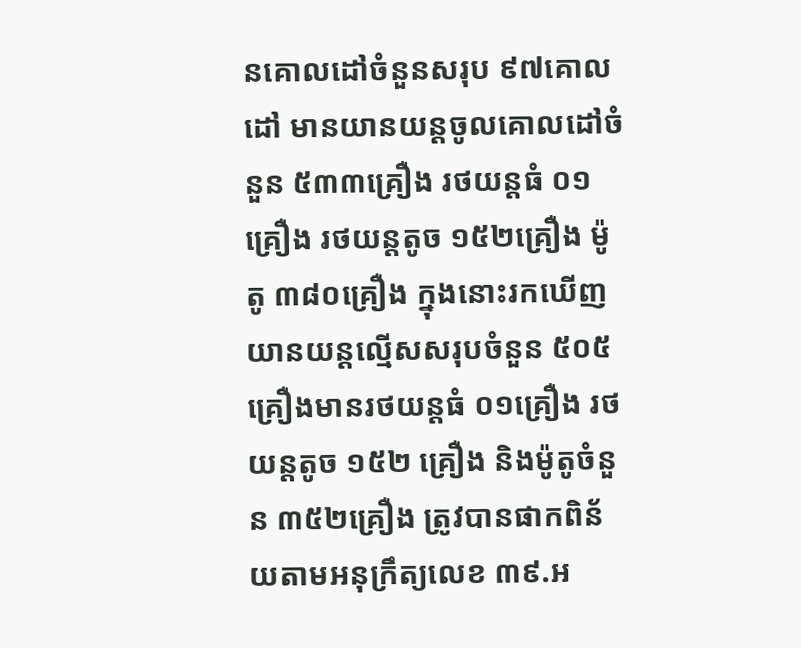នគោលដៅចំនួនសរុប ៩៧គោលដៅ មានយានយន្តចូលគោលដៅចំនួន ៥៣៣គ្រឿង រថយន្តធំ ០១គ្រឿង រថយន្តតូច ១៥២គ្រឿង ម៉ូតូ ៣៨០គ្រឿង ក្នុងនោះរកឃើញយានយន្តល្មើសសរុបចំនួន ៥០៥គ្រឿងមានរថយន្តធំ ០១គ្រឿង រថយន្តតូច ១៥២ គ្រឿង និងម៉ូតូចំនួន ៣៥២គ្រឿង ត្រូវបានផាកពិន័យតាមអនុក្រឹត្យលេខ ៣៩.អ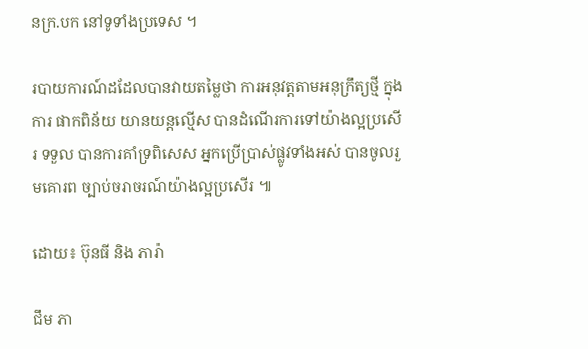នក្រ.បក នៅទូទាំងប្រទេស ។

របាយការណ៍ដដែលបានវាយតម្លៃថា ការអនុវត្តតាមអនុក្រឹត្យថ្មី ក្នុងការ ផាកពិន័យ យានយន្តល្មើស បានដំណើរការទៅយ៉ាងល្អប្រសើរ ទទួល បានការគាំទ្រពិសេស អ្នកប្រើប្រាស់ផ្លូវទាំងអស់ បានចូលរួមគោរព ច្បាប់ចរាចរណ៍យ៉ាងល្អប្រសើរ ៕

ដោយ៖ ប៊ុនធី និង ភារ៉ា

ជឹម ភា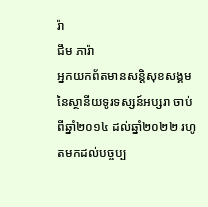រ៉ា
ជឹម ភារ៉ា
អ្នកយកព័តមានសន្តិសុខសង្គម នៃស្ថានីយទូរទស្សន៍អប្សរា ចាប់ពីឆ្នាំ២០១៤ ដល់ឆ្នាំ២០២២ រហូតមកដល់បច្ចប្ប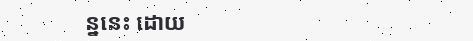ន្ននេះ ដោយ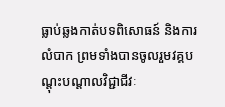ធ្លាប់ឆ្លងកាត់បទពិសោធន៍ និងការលំបាក ព្រមទាំងបានចូលរួមវគ្គបណ្ដុះបណ្ដាលវិជ្ជាជីវៈ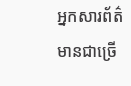អ្នកសារព័ត៌មានជាច្រើ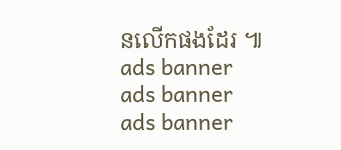នលើកផងដែរ ៕
ads banner
ads banner
ads banner